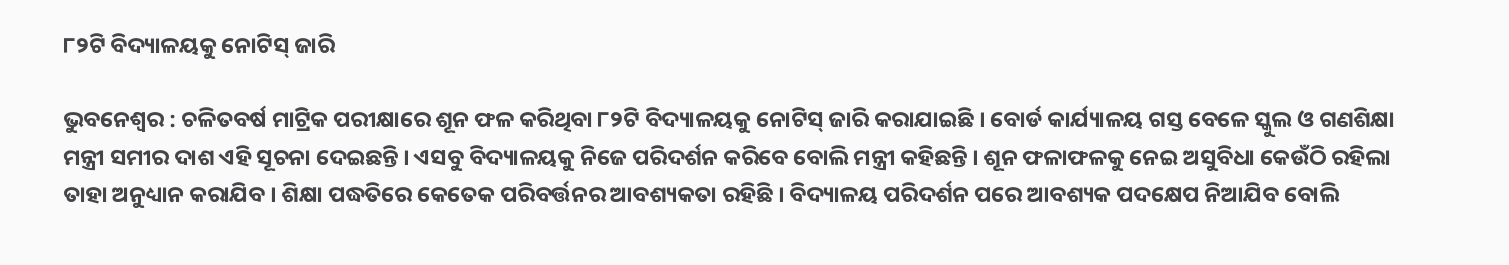୮୨ଟି ବିଦ୍ୟାଳୟକୁ ନୋଟିସ୍ ଜାରି

ଭୁବନେଶ୍ବର : ଚଳିତବର୍ଷ ମାଟ୍ରିକ ପରୀକ୍ଷାରେ ଶୂନ ଫଳ କରିଥିବା ୮୨ଟି ବିଦ୍ୟାଳୟକୁ ନୋଟିସ୍ ଜାରି କରାଯାଇଛି । ବୋର୍ଡ କାର୍ଯ୍ୟାଳୟ ଗସ୍ତ ବେଳେ ସ୍କୁଲ ଓ ଗଣଶିକ୍ଷା ମନ୍ତ୍ରୀ ସମୀର ଦାଶ ଏହି ସୂଚନା ଦେଇଛନ୍ତି । ଏସବୁ ବିଦ୍ୟାଳୟକୁ ନିଜେ ପରିଦର୍ଶନ କରିବେ ବୋଲି ମନ୍ତ୍ରୀ କହିଛନ୍ତି । ଶୂନ ଫଳାଫଳକୁ ନେଇ ଅସୁବିଧା କେଉଁଠି ରହିଲା ତାହା ଅନୁଧ୍ୟାନ କରାଯିବ । ଶିକ୍ଷା ପଦ୍ଧତିରେ କେତେକ ପରିବର୍ତ୍ତନର ଆବଶ୍ୟକତା ରହିଛି । ବିଦ୍ୟାଳୟ ପରିଦର୍ଶନ ପରେ ଆବଶ୍ୟକ ପଦକ୍ଷେପ ନିଆଯିବ ବୋଲି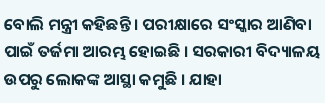ବୋଲି ମନ୍ତ୍ରୀ କହିଛନ୍ତି । ପରୀକ୍ଷାରେ ସଂସ୍କାର ଆଣିବା ପାଇଁ ତର୍ଜମା ଆରମ୍ଭ ହୋଇଛି । ସରକାରୀ ବିଦ୍ୟାଳୟ ଉପରୁ ଲୋକଙ୍କ ଆସ୍ଥା କମୁଛି । ଯାହା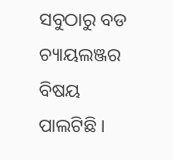ସବୁଠାରୁ ବଡ ଚ୍ୟାୟଲଞ୍ଜର ବିଷୟ ପାଲଟିଛି ।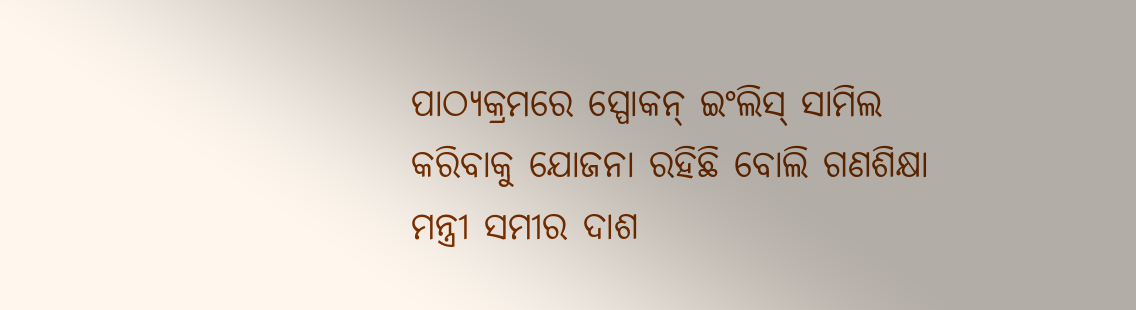ପାଠ୍ୟକ୍ରମରେ ସ୍ପୋକନ୍ ଇଂଲିସ୍ ସାମିଲ କରିବାକୁ ଯୋଜନା ରହିଛି ବୋଲି ଗଣଶିକ୍ଷା ମନ୍ତ୍ରୀ ସମୀର ଦାଶ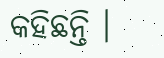କହିଛନ୍ତି ।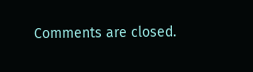Comments are closed.